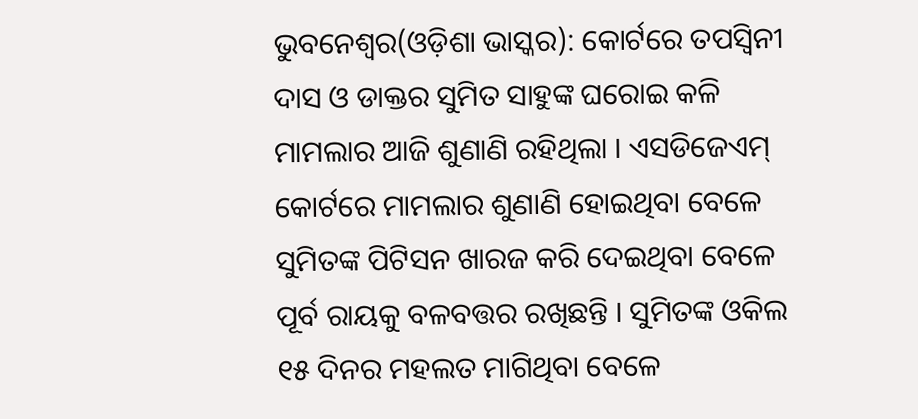ଭୁବନେଶ୍ୱର(ଓଡ଼ିଶା ଭାସ୍କର): କୋର୍ଟରେ ତପସ୍ୱିନୀ ଦାସ ଓ ଡାକ୍ତର ସୁମିତ ସାହୁଙ୍କ ଘରୋଇ କଳି ମାମଲାର ଆଜି ଶୁଣାଣି ରହିଥିଲା । ଏସଡିଜେଏମ୍ କୋର୍ଟରେ ମାମଲାର ଶୁଣାଣି ହୋଇଥିବା ବେଳେ ସୁମିତଙ୍କ ପିଟିସନ ଖାରଜ କରି ଦେଇଥିବା ବେଳେ ପୂର୍ବ ରାୟକୁ ବଳବତ୍ତର ରଖିଛନ୍ତି । ସୁମିତଙ୍କ ଓକିଲ ୧୫ ଦିନର ମହଲତ ମାଗିଥିବା ବେଳେ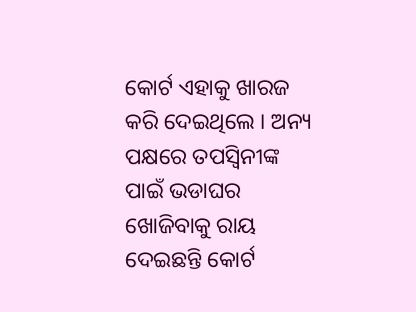କୋର୍ଟ ଏହାକୁ ଖାରଜ କରି ଦେଇଥିଲେ । ଅନ୍ୟ ପକ୍ଷରେ ତପସ୍ୱିନୀଙ୍କ ପାଇଁ ଭଡାଘର ଖୋଜିବାକୁ ରାୟ ଦେଇଛନ୍ତି କୋର୍ଟ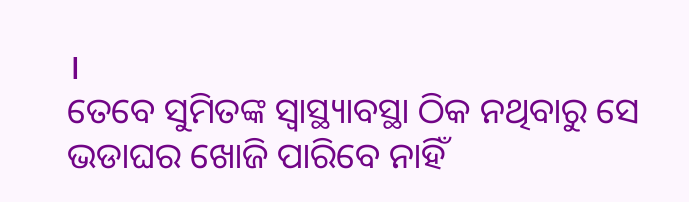।
ତେବେ ସୁମିତଙ୍କ ସ୍ୱାସ୍ଥ୍ୟାବସ୍ଥା ଠିକ ନଥିବାରୁ ସେ ଭଡାଘର ଖୋଜି ପାରିବେ ନାହିଁ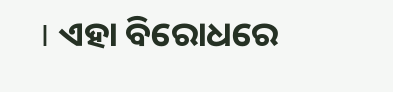। ଏହା ବିରୋଧରେ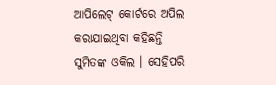ଆପିଲେଟ୍ କୋର୍ଟରେ ଅପିଲ କରାଯାଇଥିବା କହିଛନ୍ତି ସୁମିତଙ୍କ ଓକିଲ । ସେହିପରି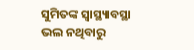ସୁମିତଙ୍କ ସ୍ୱାସ୍ଥ୍ୟାବସ୍ଥା ଭଲ ନଥିବାରୁ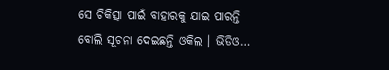ସେ ଚିକିତ୍ସା ପାଇଁ ବାହାରକୁ ଯାଇ ପାରନ୍ତି ବୋଲି ସୂଚନା ଦେଇଛନ୍ତି ଓକିଲ । ଭିଡିଓ…